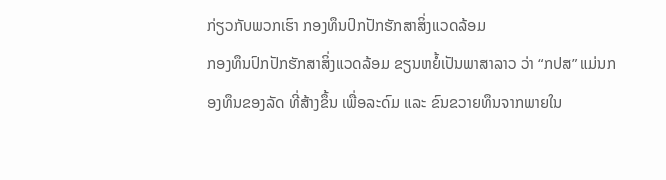ກ່ຽວກັບພວກເຮົາ ກອງທຶນປົກປັກຮັກສາສິ່ງແວດລ້ອມ
ກອງທຶນປົກປັກຮັກສາສິ່ງແວດລ້ອມ ຂຽນຫຍໍ້ເປັນພາສາລາວ ວ່າ “ກປສ” ແມ່ນກອງທຶນຂອງລັດ ທີ່ສ້າງຂຶ້ນ ເພື່ອລະດົມ ແລະ ຂົນຂວາຍທຶນຈາກພາຍໃນ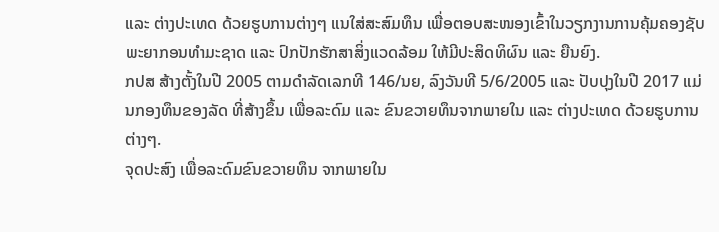ແລະ ຕ່າງປະເທດ ດ້ວຍຮູບການຕ່າງໆ ແນໃສ່ສະສົມທຶນ ເພື່ອຕອບສະໜອງເຂົ້າໃນວຽກງານການຄຸ້ມຄອງຊັບພະຍາກອນທຳມະຊາດ ແລະ ປົກປັກຮັກສາສິ່ງແວດລ້ອມ ໃຫ້ມີປະສິດທິຜົນ ແລະ ຍືນຍົງ.
ກປສ ສ້າງຕັ້ງໃນປີ 2005 ຕາມດຳລັດເລກທີ 146/ນຍ, ລົງວັນທີ 5/6/2005 ແລະ ປັບປຸງໃນປີ 2017 ແມ່ນກອງທຶນຂອງລັດ ທີ່ສ້າງຂຶ້ນ ເພື່ອລະດົມ ແລະ ຂົນຂວາຍທຶນຈາກພາຍໃນ ແລະ ຕ່າງປະເທດ ດ້ວຍຮູບການຕ່າງໆ.
ຈຸດປະສົງ ເພື່ອລະດົມຂົນຂວາຍທຶນ ຈາກພາຍໃນ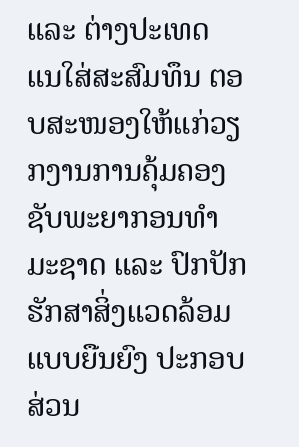ແລະ ຕ່າງປະເທດ ແນໃສ່ສະສົມທຶນ ຕອບສະໜອງໃຫ້ແກ່ວຽກງານການຄຸ້ມຄອງ ຊັບພະຍາກອນທຳມະຊາດ ແລະ ປົກປັກຮັກສາສິ່ງແວດລ້ອມ ແບບຍືນຍົງ ປະກອບສ່ວນ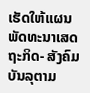ເຮັດໃຫ້ແຜນພັດທະນາເສດຖະກິດ- ສັງຄົມ ບັນລຸຕາມ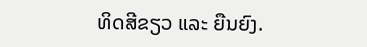ທິດສີຂຽວ ແລະ ຍືນຍົງ.